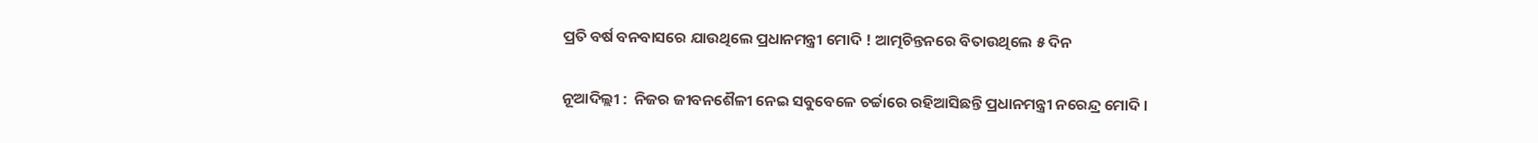ପ୍ରତି ବର୍ଷ ବନବାସରେ ଯାଉଥିଲେ ପ୍ରଧାନମନ୍ତ୍ରୀ ମୋଦି ! ଆତ୍ମଚିନ୍ତନରେ ବିତାଉଥିଲେ ୫ ଦିନ

ନୂଆଦିଲ୍ଲୀ :  ନିଜର ଜୀବନଶୈଳୀ ନେଇ ସବୁବେଳେ ଚର୍ଚ୍ଚାରେ ରହିଆସିଛନ୍ତି ପ୍ରଧାନମନ୍ତ୍ରୀ ନରେନ୍ଦ୍ର ମୋଦି ।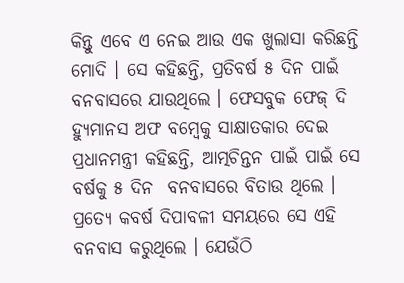କିନ୍ତୁ ଏବେ ଏ ନେଇ ଆଉ ଏକ ଖୁଲାସା କରିଛନ୍ତି ମୋଦି । ସେ କହିଛନ୍ତି, ପ୍ରତିବର୍ଷ ୫ ଦିନ ପାଇଁ ବନବାସରେ ଯାଉଥିଲେ । ଫେସବୁକ ଫେଜ୍ ଦି ହ୍ୟୁମାନସ ଅଫ ବମ୍ବେକୁ ସାକ୍ଷାତକାର ଦେଇ ପ୍ରଧାନମନ୍ତ୍ରୀ କହିଛନ୍ତି, ଆତ୍ମଚିନ୍ତନ ପାଇଁ ପାଇଁ ସେ ବର୍ଷକୁ ୫ ଦିନ  ବନବାସରେ ବିତାଉ ଥିଲେ । ପ୍ରତ୍ୟେ କବର୍ଷ ଦିପାବଳୀ ସମୟରେ ସେ ଏହି ବନବାସ କରୁଥିଲେ । ଯେଉଁଠି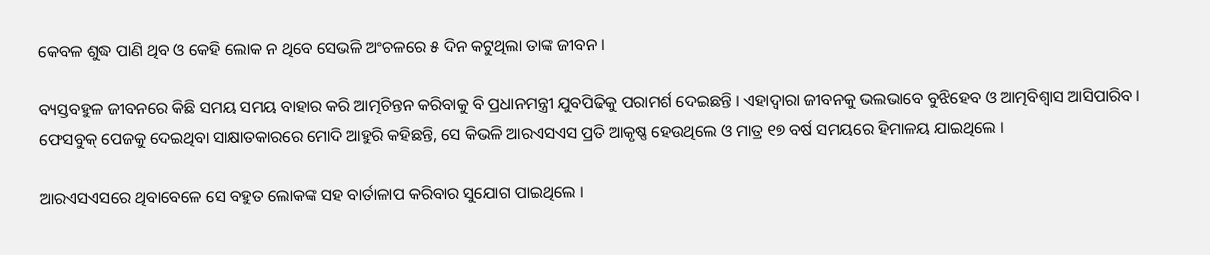କେବଳ ଶୁଦ୍ଧ ପାଣି ଥିବ ଓ କେହି ଲୋକ ନ ଥିବେ ସେଭଳି ଅଂଚଳରେ ୫ ଦିନ କଟୁଥିଲା ତାଙ୍କ ଜୀବନ ।

ବ୍ୟସ୍ତବହୁଳ ଜୀବନରେ କିଛି ସମୟ ସମୟ ବାହାର କରି ଆତ୍ମଚିନ୍ତନ କରିବାକୁ ବି ପ୍ରଧାନମନ୍ତ୍ରୀ ଯୁବପିଢିକୁ ପରାମର୍ଶ ଦେଇଛନ୍ତି । ଏହାଦ୍ୱାରା ଜୀବନକୁ ଭଲଭାବେ ବୁଝିହେବ ଓ ଆତ୍ମବିଶ୍ୱାସ ଆସିପାରିବ । ଫେସବୁକ୍ ପେଜକୁ ଦେଇଥିବା ସାକ୍ଷାତକାରରେ ମୋଦି ଆହୁରି କହିଛନ୍ତି, ସେ କିଭଳି ଆରଏସଏସ ପ୍ରତି ଆକୃଷ୍ଣ ହେଉଥିଲେ ଓ ମାତ୍ର ୧୭ ବର୍ଷ ସମୟରେ ହିମାଳୟ ଯାଇଥିଲେ ।

ଆରଏସଏସରେ ଥିବାବେଳେ ସେ ବହୁତ ଲୋକଙ୍କ ସହ ବାର୍ତାଳାପ କରିବାର ସୁଯୋଗ ପାଇଥିଲେ ।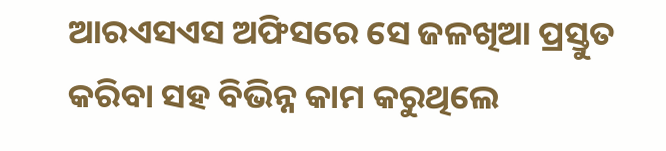ଆରଏସଏସ ଅଫିସରେ ସେ ଜଳଖିଆ ପ୍ରସ୍ତୁତ କରିବା ସହ ବିଭିନ୍ନ କାମ କରୁଥିଲେ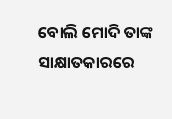ବୋଲି ମୋଦି ତାଙ୍କ ସାକ୍ଷାତକାରରେ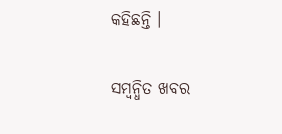କହିଛନ୍ତି ।

ସମ୍ବନ୍ଧିତ ଖବର